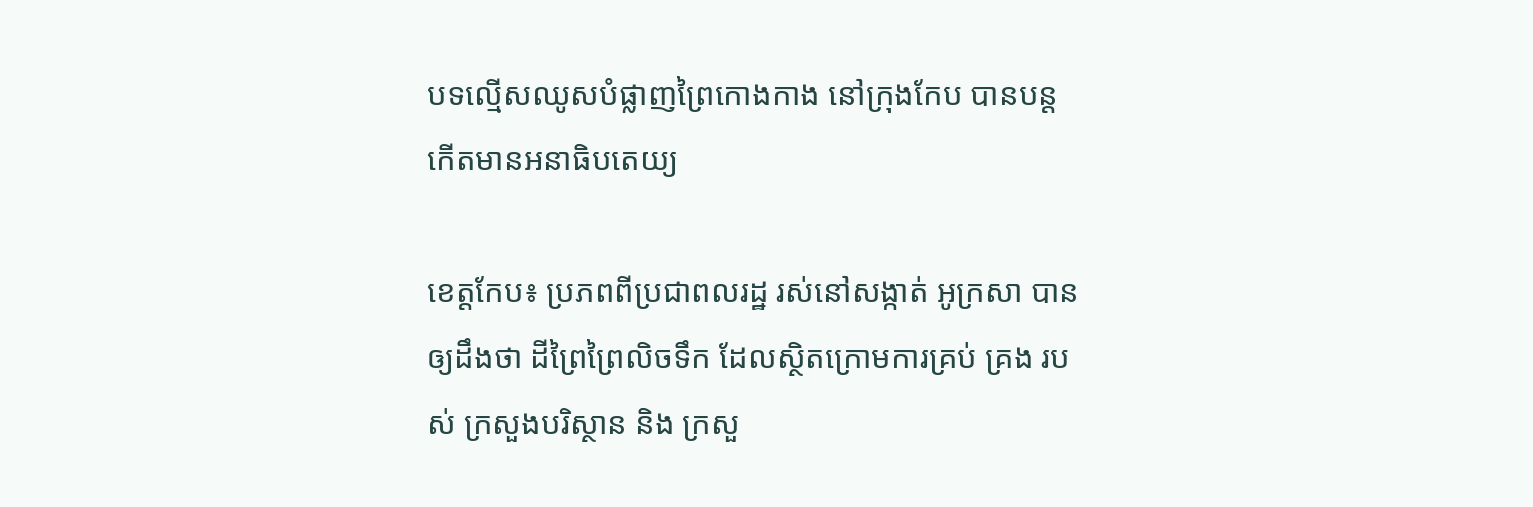បទល្មើសឈូសបំផ្លាញព្រៃកោងកាង នៅក្រុងកែប បានបន្តកើតមានអនាធិបតេយ្យ

ខេត្តកែប៖ ប្រភពពីប្រជាពលរដ្ឋ រស់នៅសង្កាត់ អូក្រសា បានឲ្យដឹងថា ដីព្រៃព្រៃលិចទឹក ដែលស្ថិតក្រោមការគ្រប់ គ្រង របស់ ក្រសួងបរិស្ថាន និង ក្រសួ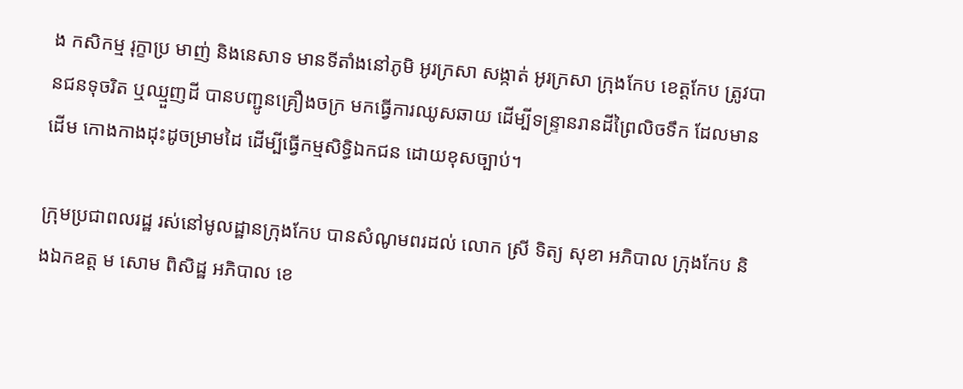ង កសិកម្ម រុក្ខាប្រ មាញ់ និងនេសាទ មានទីតាំងនៅភូមិ អូរក្រសា សង្កាត់ អូរក្រសា ក្រុងកែប ខេត្តកែប ត្រូវបានជនទុចរិត ឬឈ្មួញដី បានបញ្ជូនគ្រឿងចក្រ មកធ្វើការឈូសឆាយ ដើម្បីទន្ទ្រានរានដីព្រៃលិចទឹក ដែលមានដើម កោងកាងដុះដូចម្រាមដៃ ដើម្បីធ្វើកម្មសិទ្ធិឯកជន ដោយខុសច្បាប់។

ក្រុមប្រជាពលរដ្ឋ រស់នៅមូលដ្ឋានក្រុងកែប បានសំណូមពរដល់ លោក ស្រី ទិត្យ សុខា អភិបាល ក្រុងកែប និងឯកឧត្ត ម សោម ពិសិដ្ឋ អភិបាល ខេ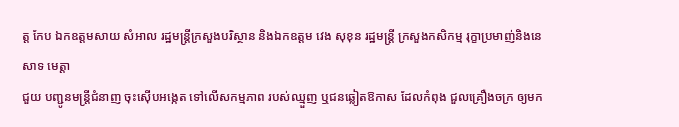ត្ត កែប ឯកឧត្តមសាយ សំអាល រដ្ឋមន្ត្រីក្រសួងបរិស្ថាន និងឯកឧត្តម វេង សុខុន រដ្ឋមន្ត្រី ក្រសួងកសិកម្ម រុក្ខាប្រមាញ់និងនេសាទ មេត្តា
ជួយ បញ្ជូនមន្ត្រីជំនាញ ចុះស៊ើបអង្កេត ទៅលើសកម្មភាព របស់ឈ្មួញ ឬជនឆ្លៀតឱកាស ដែលកំពុង ជួលគ្រឿងចក្រ ឲ្យមក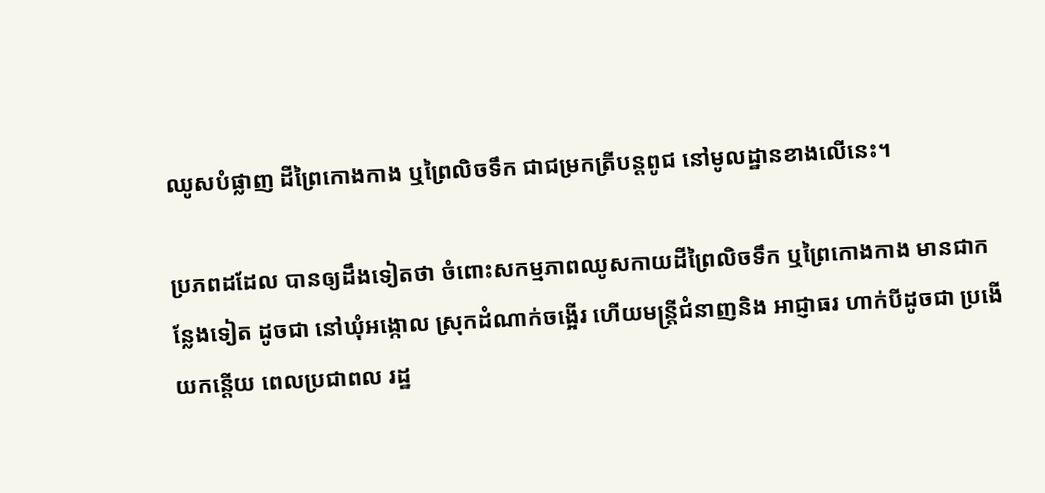ឈូសបំផ្លាញ ដីព្រៃកោងកាង ឬព្រៃលិចទឹក ជាជម្រកត្រីបន្តពូជ នៅមូលដ្ឋានខាងលើនេះ។

ប្រភពដដែល បានឲ្យដឹងទៀតថា ចំពោះសកម្មភាពឈូសកាយដីព្រៃលិចទឹក ឬព្រៃកោងកាង មានជាកន្លែងទៀត ដូចជា នៅឃុំអង្កោល ស្រុកដំណាក់ចង្អើរ ហើយមន្ត្រីជំនាញនិង អាជ្ញាធរ ហាក់បីដូចជា ប្រងើយកន្តើយ ពេលប្រជាពល រដ្ឋ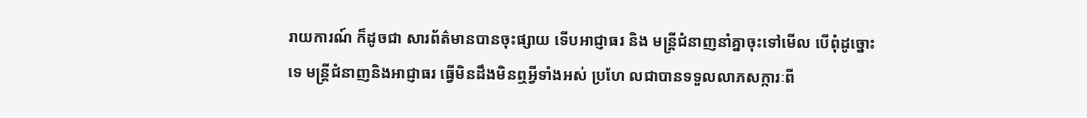រាយការណ៍ ក៏ដូចជា សារព័ត៌មានបានចុះផ្សាយ ទើបអាជ្ញាធរ និង មន្ត្រីជំនាញនាំគ្នាចុះទៅមើល បើពុំដូច្នោះទេ មន្ត្រីជំនាញនិងអាជ្ញាធរ ធ្វើមិនដឹងមិនឮអ្វីទាំងអស់ ប្រហែ លជាបានទទួលលាភសក្ការៈពី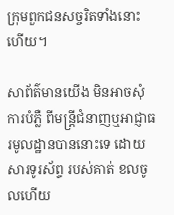ក្រុមពួកជនសច្ចរិតទាំងនោះហើយ។

សាព័ត៌មានយើង មិនអាចសុំការបំភ្លឺ ពីមន្ត្រីជំនាញឬអាជ្ញាធរមូលដ្ឋានបាននោះទេ ដោយសារទូរស័ព្ទ របស់គាត់ ខលចូលហើយ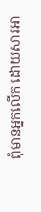ពុំមានអ្នកលើក ដោយសារអា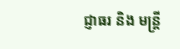ជ្ញាធរ និង មន្ត្រី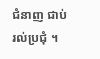ជំនាញ ជាប់រល់ប្រជុំ ។